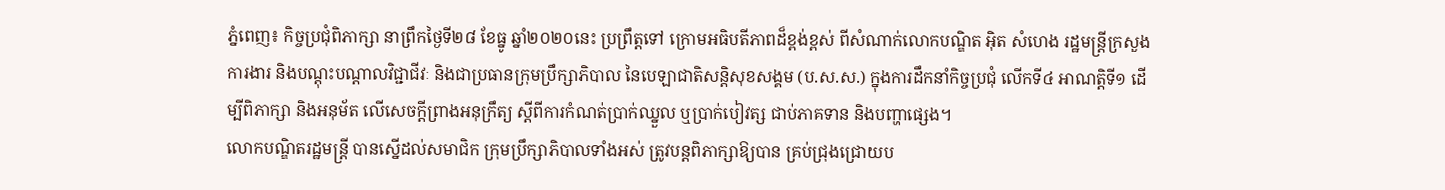ភ្នំពេញ៖ កិច្ចប្រជុំពិភាក្សា នាព្រឹកថ្ងៃទី២៨ ខែធ្នូ ឆ្នាំ២០២០នេះ ប្រព្រឹត្តទៅ ក្រោមអធិបតីភាពដ៏ខ្ពង់ខ្ពស់ ពីសំណាក់លោកបណ្ឌិត អ៊ិត សំហេង រដ្ឋមន្រ្តីក្រសួងការងារ និងបណ្តុះបណ្តាលវិជ្ជាជីវៈ និងជាប្រធានក្រុមប្រឹក្សាភិបាល នៃបេឡាជាតិសន្តិសុខសង្គម (ប.ស.ស.) ក្នុងការដឹកនាំកិច្ចប្រជុំ លើកទី៤ អាណត្តិទី១ ដើម្បីពិភាក្សា និងអនុម័ត លើសេចក្តីព្រាងអនុក្រឹត្យ ស្តីពីការកំណត់ប្រាក់ឈ្នួល ឬប្រាក់បៀវត្ស ជាប់ភាគទាន និងបញ្ហាផ្សេង។
លោកបណ្ឌិតរដ្ឋមន្រ្តី បានស្នើដល់សមាជិក ក្រុមប្រឹក្សាភិបាលទាំងអស់ ត្រូវបន្តពិភាក្សាឱ្យបាន គ្រប់ជ្រុងជ្រោយប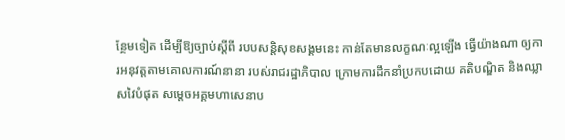ន្ថែមទៀត ដើម្បីឱ្យច្បាប់ស្តីពី របបសន្តិសុខសង្គមនេះ កាន់តែមានលក្ខណៈល្អឡើង ធ្វើយ៉ាងណា ឲ្យការអនុវត្តតាមគោលការណ៍នានា របស់រាជរដ្ឋាភិបាល ក្រោមការដឹកនាំប្រកបដោយ គតិបណ្ឌិត និងឈ្លាសវៃបំផុត សម្តេចអគ្គមហាសេនាប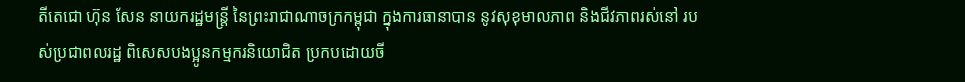តីតេជោ ហ៊ុន សែន នាយករដ្ឋមន្ត្រី នៃព្រះរាជាណាចក្រកម្ពុជា ក្នុងការធានាបាន នូវសុខុមាលភាព និងជីវភាពរស់នៅ របស់ប្រជាពលរដ្ឋ ពិសេសបងប្អូនកម្មករនិយោជិត ប្រកបដោយចី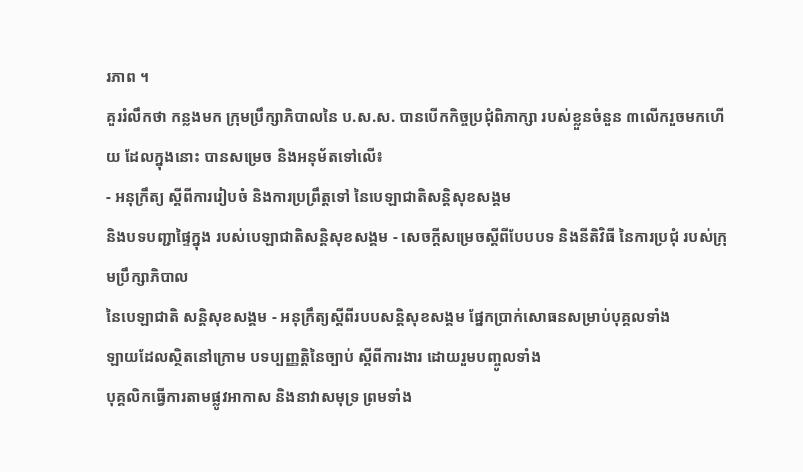រភាព ។
គួររំលឹកថា កន្លងមក ក្រុមប្រឹក្សាភិបាលនៃ ប.ស.ស. បានបើកកិច្ចប្រជុំពិភាក្សា របស់ខ្លួនចំនួន ៣លើករួចមកហើយ ដែលក្នុងនោះ បានសម្រេច និងអនុម័តទៅលើ៖
- អនុក្រឹត្យ ស្តីពីការរៀបចំ និងការប្រព្រឹត្តទៅ នៃបេឡាជាតិសន្តិសុខសង្គម
និងបទបញ្ជាផ្ទៃក្នុង របស់បេឡាជាតិសន្តិសុខសង្គម - សេចក្តីសម្រេចស្តីពីបែបបទ និងនីតិវិធី នៃការប្រជុំ របស់ក្រុមប្រឹក្សាភិបាល
នៃបេឡាជាតិ សន្តិសុខសង្គម - អនុក្រឹត្យស្តីពីរបបសន្តិសុខសង្គម ផ្នែកប្រាក់សោធនសម្រាប់បុគ្គលទាំង
ឡាយដែលស្ថិតនៅក្រោម បទប្បញ្ញត្តិនៃច្បាប់ ស្តីពីការងារ ដោយរួមបញ្ចូលទាំង
បុគ្គលិកធ្វើការតាមផ្លូវអាកាស និងនាវាសមុទ្រ ព្រមទាំង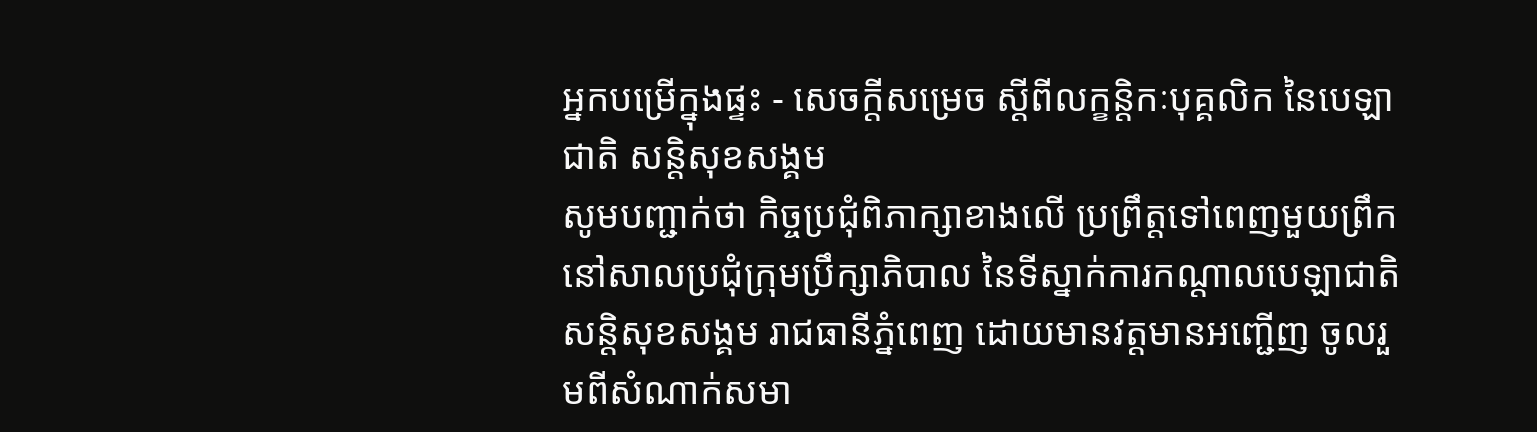អ្នកបម្រើក្នុងផ្ទះ - សេចក្តីសម្រេច ស្តីពីលក្ខន្តិកៈបុគ្គលិក នៃបេឡាជាតិ សន្តិសុខសង្គម
សូមបញ្ជាក់ថា កិច្ចប្រជុំពិភាក្សាខាងលើ ប្រព្រឹត្តទៅពេញមួយព្រឹក នៅសាលប្រជុំក្រុមប្រឹក្សាភិបាល នៃទីស្នាក់ការកណ្តាលបេឡាជាតិ សន្តិសុខសង្គម រាជធានីភ្នំពេញ ដោយមានវត្តមានអញ្ជើញ ចូលរួមពីសំណាក់សមា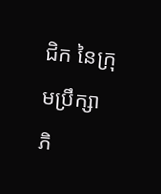ជិក នៃក្រុមប្រឹក្សាភិ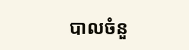បាលចំនួ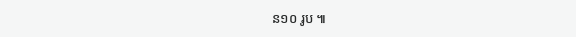ន១០ រូប ៕